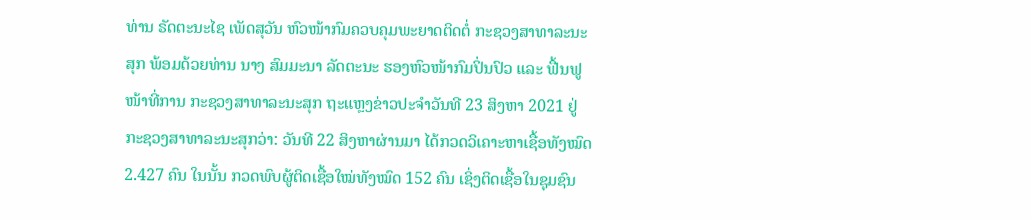ທ່ານ ຣັດຕະນະໄຊ ເພັດສຸວັນ ຫົວໜ້າກົມຄວບຄຸມພະຍາດຕິດຕໍ່ ກະຊວງສາທາລະນະສຸກ ພ້ອມດ້ວຍທ່ານ ນາງ ສົມມະນາ ລັດຕະນະ ຮອງຫົວໜ້າກົມປິ່ນປົວ ແລະ ຟື້ນຟູໜ້າທີ່ການ ກະຊວງສາທາລະນະສຸກ ຖະແຫຼງຂ່າວປະຈຳວັນທີ 23 ສິງຫາ 2021 ຢູ່ກະຊວງສາທາລະນະສຸກວ່າ: ວັນທີ 22 ສິງຫາຜ່ານມາ ໄດ້ກວດວິເຄາະຫາເຊື້ອທັງໝົດ 2.427 ຄົນ ໃນນັ້ນ ກວດພົບຜູ້ຕິດເຊື້ອໃໝ່ທັງໝົດ 152 ຄົນ ເຊິ່ງຕິດເຊື້ອໃນຊຸມຊົນ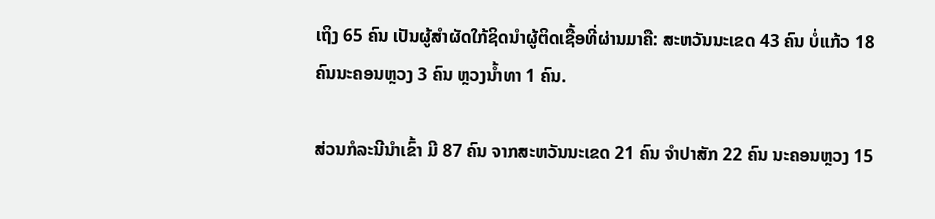ເຖິງ 65 ຄົນ ເປັນຜູ້ສຳຜັດໃກ້ຊິດນຳຜູ້ຕິດເຊື້ອທີ່ຜ່ານມາຄື: ສະຫວັນນະເຂດ 43 ຄົນ ບໍ່ແກ້ວ 18 ຄົນນະຄອນຫຼວງ 3 ຄົນ ຫຼວງນ້ຳທາ 1 ຄົນ.

ສ່ວນກໍລະນີນໍາເຂົ້າ ມີ 87 ຄົນ ຈາກສະຫວັນນະເຂດ 21 ຄົນ ຈຳປາສັກ 22 ຄົນ ນະຄອນຫຼວງ 15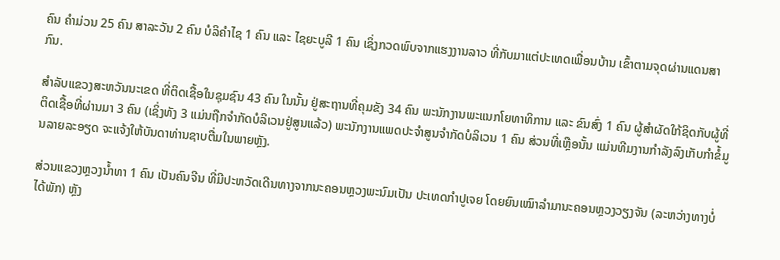ຄົນ ຄຳມ່ວນ 25 ຄົນ ສາລະວັນ 2 ຄົນ ບໍລິຄຳໄຊ 1 ຄົນ ແລະ ໄຊຍະບູລີ 1 ຄົນ ເຊິ່ງກວດພົບຈາກແຮງງານລາວ ທີ່ກັບມາແຕ່ປະເທດເພື່ອນບ້ານ ເຂົ້າຕາມຈຸດຜ່ານແດນສາກົນ.

ສຳລັບແຂວງສະຫວັນນະເຂດ ທີ່ຕິດເຊື້ອໃນຊຸມຊົນ 43 ຄົນ ໃນນັ້ນ ຢູ່ສະຖານທີ່ຄຸມຂັງ 34 ຄົນ ພະນັກງານພະແນກໂຍທາທິການ ແລະ ຂົນສົ່ງ 1 ຄົນ ຜູ້ສໍາຜັດໃກ້ຊິດກັບຜູ້ທີ່ຕິດເຊື້ອທີ່ຜ່ານມາ 3 ຄົນ (ເຊິ່ງທັງ 3 ແມ່ນຖືກຈຳກັດບໍລິເວນຢູ່ສູນແລ້ວ) ພະນັກງານແພດປະຈຳສູນຈຳກັດບໍລິເວນ 1 ຄົນ ສ່ວນທີ່ເຫຼືອນັ້ນ ແມ່ນທີມງານກຳລັງລົງເກັບກຳຂໍ້ມູນລາຍລະອຽດ ຈະແຈ້ງໃຫ້ບັນດາທ່ານຊາບຕື່ມໃນພາຍຫຼັງ.

ສ່ວນແຂວງຫຼວງນ້ຳທາ 1 ຄົນ ເປັນຄົນຈີນ ທີ່ມີປະຫວັດເດີນທາງຈາກນະຄອນຫຼວງພະນົມເປັນ ປະເທດກຳປູເຈຍ ໂດຍຍົນເໝົາລຳມານະຄອນຫຼວງວຽງຈັນ (ລະຫວ່າງທາງບໍ່ໄດ້ພັກ) ຫຼັງ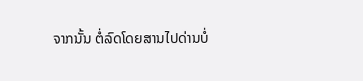ຈາກນັ້ນ ຕໍ່ລົດໂດຍສານໄປດ່ານບໍ່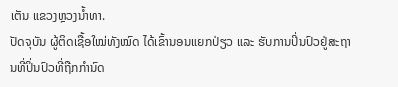ເຕັນ ແຂວງຫຼວງນ້ຳທາ.
ປັດຈຸບັນ ຜູ້ຕິດເຊື້ອໃໝ່ທັງໝົດ ໄດ້ເຂົ້ານອນແຍກປ່ຽວ ແລະ ຮັບການປິ່ນປົວຢູ່ສະຖານທີ່ປິ່ນປົວທີ່ຖືກກຳນົດ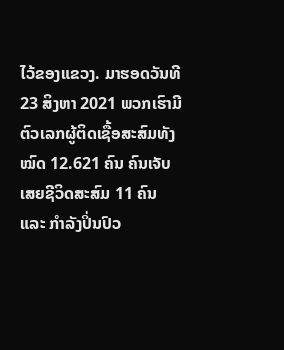ໄວ້ຂອງແຂວງ. ມາຮອດວັນທີ 23 ສິງຫາ 2021 ພວກເຮົາມີຕົວເລກຜູ້ຕິດເຊື້ອສະສົມທັງໝົດ 12.621 ຄົນ ຄົນເຈັບເສຍຊີວິດສະສົມ 11 ຄົນ ແລະ ກໍາລັງປິ່ນປົວ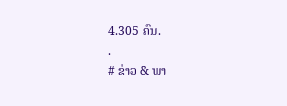4.305 ຄົນ.
.
# ຂ່າວ & ພາ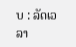ບ : ລັດເວລາ